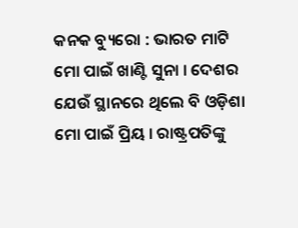କନକ ବ୍ୟୁରୋ : ଭାରତ ମାଟି ମୋ ପାଇଁ ଖାଣ୍ଟି ସୁନା । ଦେଶର ଯେଉଁ ସ୍ଥାନରେ ଥିଲେ ବି ଓଡ଼ିଶା ମୋ ପାଇଁ ପ୍ରିୟ । ରାଷ୍ଟ୍ରପତିଙ୍କୁ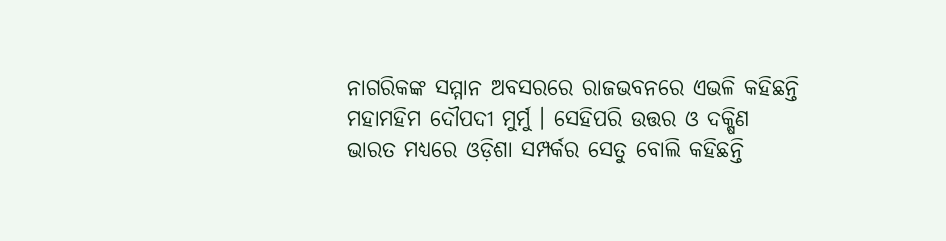ନାଗରିକଙ୍କ ସମ୍ମାନ ଅବସରରେ ରାଜଭବନରେ ଏଭଳି କହିଛନ୍ତି ମହାମହିମ ଦୌପଦୀ ମୁର୍ମୁ । ସେହିପରି ଉତ୍ତର ଓ ଦକ୍ଷିଣ ଭାରତ ମଧ୍ୟରେ ଓଡ଼ିଶା ସମ୍ପର୍କର ସେତୁ ବୋଲି କହିଛନ୍ତି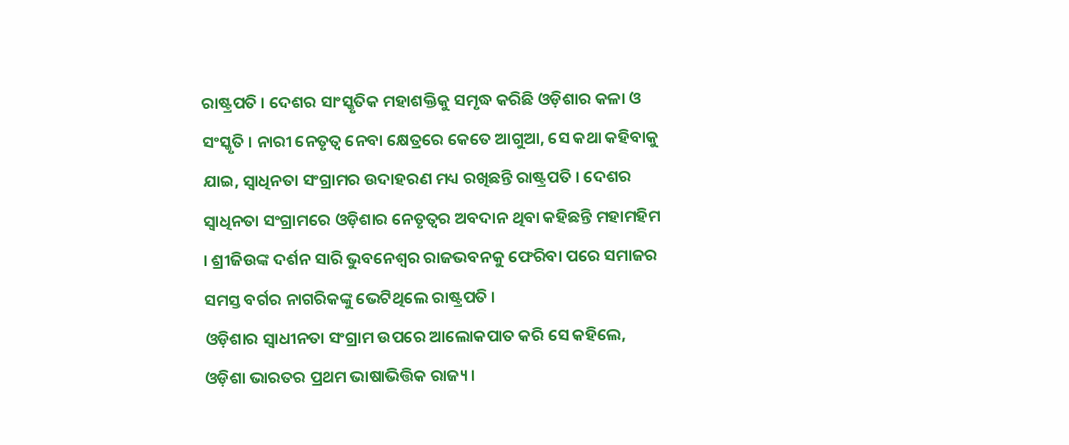ରାଷ୍ଟ୍ରପତି । ଦେଶର ସାଂସ୍କୃତିକ ମହାଶକ୍ତିକୁ ସମୃଦ୍ଧ କରିଛି ଓଡ଼ିଶାର କଳା ଓ ସଂସ୍କୃତି । ନାରୀ ନେତୃତ୍ୱ ନେବା କ୍ଷେତ୍ରରେ କେତେ ଆଗୁଆ, ସେ କଥା କହିବାକୁ ଯାଇ, ସ୍ୱାଧିନତା ସଂଗ୍ରାମର ଉଦାହରଣ ମଧ୍ୟ ରଖିଛନ୍ତି ରାଷ୍ଟ୍ରପତି । ଦେଶର ସ୍ୱାଧିନତା ସଂଗ୍ରାମରେ ଓଡ଼ିଶାର ନେତୃତ୍ୱର ଅବଦାନ ଥିବା କହିଛନ୍ତି ମହାମହିମ । ଶ୍ରୀଜିଉଙ୍କ ଦର୍ଶନ ସାରି ଭୁବନେଶ୍ୱର ରାଜଭବନକୁ ଫେରିବା ପରେ ସମାଜର ସମସ୍ତ ବର୍ଗର ନାଗରିକଙ୍କୁ ଭେଟିଥିଲେ ରାଷ୍ଟ୍ରପତି ।
ଓଡ଼ିଶାର ସ୍ବାଧୀନତା ସଂଗ୍ରାମ ଉପରେ ଆଲୋକପାତ କରି ସେ କହିଲେ, ଓଡ଼ିଶା ଭାରତର ପ୍ରଥମ ଭାଷାଭିତ୍ତିକ ରାଜ୍ୟ ।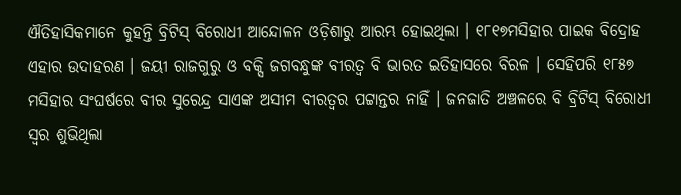ଐତିହାସିକମାନେ କୁହନ୍ତି ବ୍ରିଟିସ୍ ବିରୋଧୀ ଆନ୍ଦୋଳନ ଓଡ଼ିଶାରୁ ଆରମ୍ଭ ହୋଇଥିଲା । ୧୮୧୭ମସିହାର ପାଇକ ବିଦ୍ରୋହ ଏହାର ଉଦାହରଣ । ଜୟୀ ରାଜଗୁରୁ ଓ ବକ୍ସି ଜଗବନ୍ଧୁଙ୍କ ବୀରତ୍ବ ବି ଭାରତ ଇତିହାସରେ ବିରଳ । ସେହିପରି ୧୮୫୭ ମସିହାର ସଂଘର୍ଷରେ ବୀର ସୁରେନ୍ଦ୍ର ସାଏଙ୍କ ଅସୀମ ବୀରତ୍ବର ପଟ୍ଟାନ୍ତର ନାହିଁ । ଜନଜାତି ଅଞ୍ଚଳରେ ବି ବ୍ରିଟିସ୍ ବିରୋଧୀ ସ୍ବର ଶୁଭିଥିଲା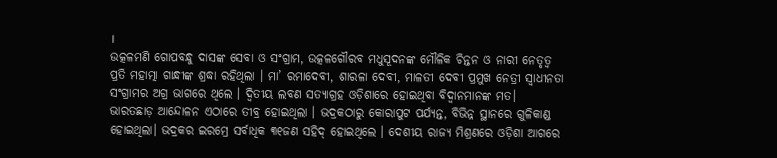।
ଉତ୍କଳମଣି ଗୋପବନ୍ଧୁ ଦାସଙ୍କ ସେବା ଓ ସଂଗ୍ରାମ, ଉତ୍କଳଗୌରବ ମଧୁସୂଦନଙ୍କ ମୌଳିକ ଚିନ୍ତନ ଓ ନାରୀ ନେତୃତ୍ବ ପ୍ରତି ମହାତ୍ମା ଗାନ୍ଧୀଙ୍କ ଶ୍ରଦ୍ଧା ରହିଥିଲା । ମା’ ରମାଦେବୀ, ଶାରଳା ଦେବୀ, ମାଳତୀ ଦେବୀ ପ୍ରମୁଖ ନେତ୍ରୀ ସ୍ବାଧୀନତା ସଂଗ୍ରାମର ଅଗ୍ର ଭାଗରେ ଥିଲେ । ଦ୍ବିତୀୟ ଲବଣ ସତ୍ୟାଗ୍ରହ ଓଡ଼ିଶାରେ ହୋଇଥିବା ବିଦ୍ବାନମାନଙ୍କ ମତ। ଭାରତଛାଡ଼ ଆନ୍ଦୋଳନ ଏଠାରେ ତୀବ୍ର ହୋଇଥିଲା । ଭଦ୍ରକଠାରୁ କୋରାପୁଟ ପର୍ଯ୍ୟନ୍ତ, ବିଭିନ୍ନ ସ୍ଥାନରେ ଗୁଳିକାଣ୍ଡ ହୋଇଥିଲା। ଭଦ୍ରକର ଇରମ୍ରେ ସର୍ବାଧିକ ୩୧ଜଣ ସହିଦ୍ ହୋଇଥିଲେ । ଦେଶୀୟ ରାଜ୍ୟ ମିଶ୍ରଣରେ ଓଡ଼ିଶା ଆଗରେ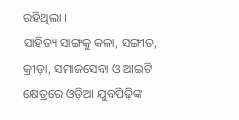ରହିଥିଲା ।
ସାହିତ୍ୟ ସାଙ୍ଗକୁ କଳା, ସଙ୍ଗୀତ, କ୍ରୀଡ଼ା, ସମାଜସେବା ଓ ଆଇଟି କ୍ଷେତ୍ରରେ ଓଡ଼ିଆ ଯୁବପିଢ଼ିଙ୍କ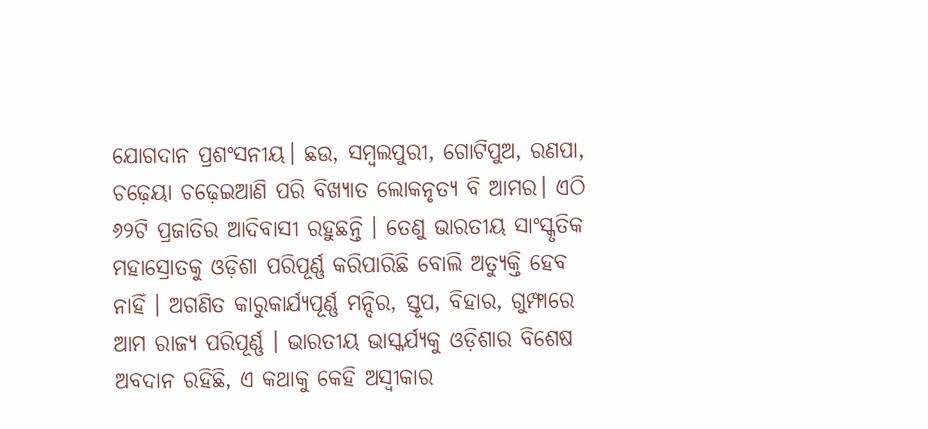ଯୋଗଦାନ ପ୍ରଶଂସନୀୟ। ଛଉ, ସମ୍ବଲପୁରୀ, ଗୋଟିପୁଅ, ରଣପା, ଚଢ଼େୟା ଚଢ଼େଇଆଣି ପରି ବିଖ୍ୟାତ ଲୋକନୃତ୍ୟ ବି ଆମର। ଏଠି ୬୨ଟି ପ୍ରଜାତିର ଆଦିବାସୀ ରହୁଛନ୍ତି । ତେଣୁ ଭାରତୀୟ ସାଂସ୍କୃତିକ ମହାସ୍ରୋତକୁ ଓଡ଼ିଶା ପରିପୂର୍ଣ୍ଣ କରିପାରିଛି ବୋଲି ଅତ୍ୟୁକ୍ତି ହେବ ନାହିଁ । ଅଗଣିତ କାରୁକାର୍ଯ୍ୟପୂର୍ଣ୍ଣ ମନ୍ଦିର, ସ୍ତୂପ, ବିହାର, ଗୁମ୍ଫାରେ ଆମ ରାଜ୍ୟ ପରିପୂର୍ଣ୍ଣ । ଭାରତୀୟ ଭାସ୍କର୍ଯ୍ୟକୁ ଓଡ଼ିଶାର ବିଶେଷ ଅବଦାନ ରହିଛି, ଏ କଥାକୁ କେହି ଅସ୍ବୀକାର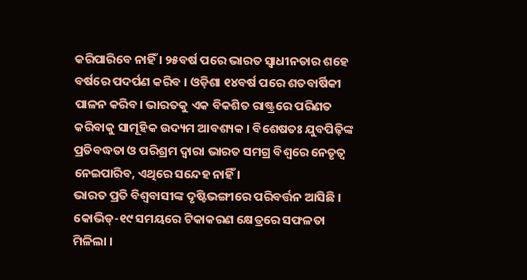କରିପାରିବେ ନାହିଁ । ୨୫ବର୍ଷ ପରେ ଭାରତ ସ୍ବାଧୀନତାର ଶହେ ବର୍ଷରେ ପଦର୍ପଣ କରିବ । ଓଡ଼ିଶା ୧୪ବର୍ଷ ପରେ ଶତବାର୍ଷିକୀ ପାଳନ କରିବ। ଭାରତକୁ ଏକ ବିକଶିତ ରାଷ୍ଟ୍ରରେ ପରିଣତ କରିବାକୁ ସାମୂହିକ ଉଦ୍ୟମ ଆବଶ୍ୟକ । ବିଶେଷତଃ ଯୁବପିଢ଼ିଙ୍କ ପ୍ରତିବଦ୍ଧତା ଓ ପରିଶ୍ରମ ଦ୍ବାରା ଭାରତ ସମଗ୍ର ବିଶ୍ବରେ ନେତୃତ୍ବ ନେଇପାରିବ, ଏଥିରେ ସନ୍ଦେହ ନାହିଁ ।
ଭାରତ ପ୍ରତି ବିଶ୍ବବାସୀଙ୍କ ଦୃଷ୍ଟିଭଙ୍ଗୀରେ ପରିବର୍ତ୍ତନ ଆସିଛି । କୋଭିଡ୍-୧୯ ସମୟରେ ଟିକାକରଣ କ୍ଷେତ୍ରରେ ସଫଳତା ମିଳିଲା ।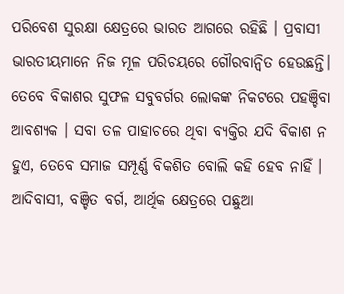ପରିବେଶ ସୁରକ୍ଷା କ୍ଷେତ୍ରରେ ଭାରତ ଆଗରେ ରହିଛି । ପ୍ରବାସୀ ଭାରତୀୟମାନେ ନିଜ ମୂଳ ପରିଚୟରେ ଗୌରବାନ୍ବିତ ହେଉଛନ୍ତି। ତେବେ ବିକାଶର ସୁଫଳ ସବୁବର୍ଗର ଲୋକଙ୍କ ନିକଟରେ ପହଞ୍ଚିବା ଆବଶ୍ୟକ । ସବା ତଳ ପାହାଚରେ ଥିବା ବ୍ୟକ୍ତିର ଯଦି ବିକାଶ ନ ହୁଏ, ତେବେ ସମାଜ ସମ୍ପୂର୍ଣ୍ଣ ବିକଶିତ ବୋଲି କହି ହେବ ନାହିଁ । ଆଦିବାସୀ, ବଞ୍ଚିତ ବର୍ଗ, ଆର୍ଥିକ କ୍ଷେତ୍ରରେ ପଛୁଆ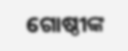ଗୋଷ୍ଠୀଙ୍କ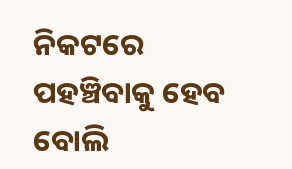ନିକଟରେ ପହଞ୍ଚିବାକୁ ହେବ ବୋଲି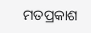ମତପ୍ରକାଶ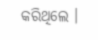କରିଥିଲେ ।